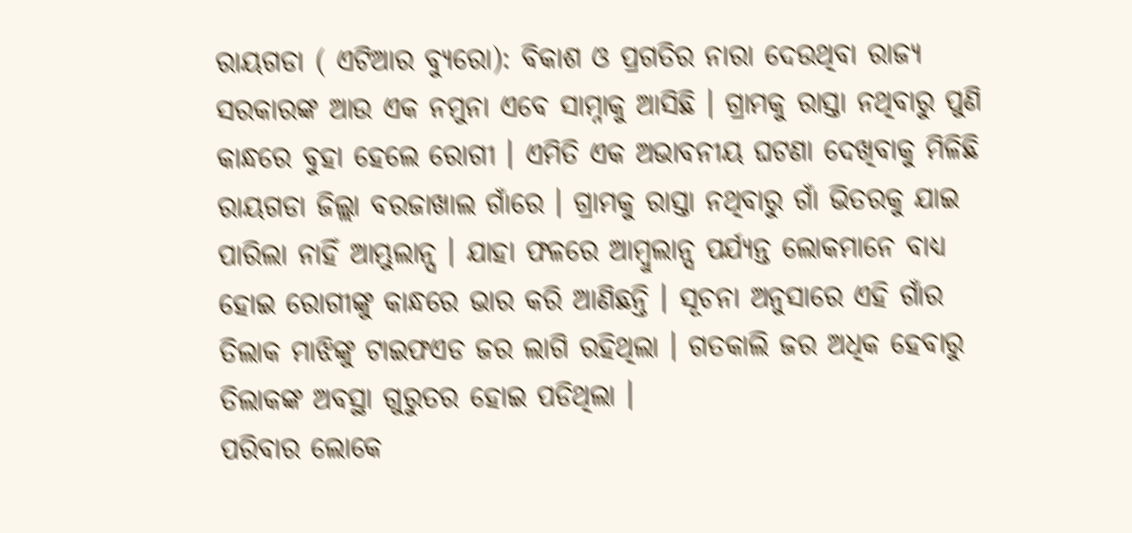ରାୟଗଡା ( ଏଟିଆର ବ୍ୟୁରୋ): ବିକାଶ ଓ ପ୍ରଗତିର ନାରା ଦେଉଥିବା ରାଜ୍ୟ ସରକାରଙ୍କ ଆଉ ଏକ ନମୁନା ଏବେ ସାମ୍ନାକୁ ଆସିଛି । ଗ୍ରାମକୁ ରାସ୍ତା ନଥିବାରୁ ପୁଣି କାନ୍ଧରେ ବୁହା ହେଲେ ରୋଗୀ । ଏମିତି ଏକ ଅଭାବନୀୟ ଘଟଣା ଦେଖିବାକୁ ମିଳିଛି ରାୟଗଡା ଜିଲ୍ଲା ବରଜାଖାଲ ଗାଁରେ । ଗ୍ରାମକୁ ରାସ୍ତା ନଥିବାରୁ ଗାଁ ଭିତରକୁ ଯାଇ ପାରିଲା ନାହିଁ ଆମ୍ଭୁଲାନ୍ସ । ଯାହା ଫଳରେ ଆମ୍ବୁଲାନ୍ସ ପର୍ଯ୍ୟନ୍ତ ଲୋକମାନେ ବାଧ୍ୟ ହୋଇ ରୋଗୀଙ୍କୁ କାନ୍ଧରେ ଭାର କରି ଆଣିଛନ୍ତି । ସୂଚନା ଅନୁସାରେ ଏହି ଗାଁର ତିଲାକ ମାଝିଙ୍କୁ ଟାଇଫଏଡ ଜର ଲାଗି ରହିଥିଲା । ଗତକାଲି ଜର ଅଧିକ ହେବାରୁ ତିଲାକଙ୍କ ଅବସ୍ଥା ଗୁରୁତର ହୋଇ ପଡିଥିଲା ।
ପରିବାର ଲୋକେ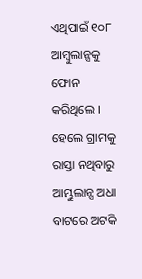ଏଥିପାଇଁ ୧୦୮ ଆମ୍ବୁଲାନ୍ସକୁ ଫୋନ କରିଥିଲେ । ହେଲେ ଗ୍ରାମକୁ ରାସ୍ତା ନଥିବାରୁ ଆମ୍ଭୁଲାନ୍ସ ଅଧା ବାଟରେ ଅଟକି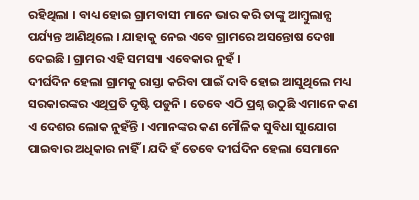ରହିଥିଲା । ବାଧ୍ୟ ହୋଇ ଗ୍ରାମବାସୀ ମାନେ ଭାର କରି ତାଙ୍କୁ ଆମ୍ବୁଲାନ୍ସ ପର୍ଯ୍ୟନ୍ତ ଆଣିଥିଲେ । ଯାହାକୁ ନେଇ ଏବେ ଗ୍ରାମରେ ଅସନ୍ତୋଷ ଦେଖା ଦେଇଛି । ଗ୍ରାମର ଏହି ସମସ୍ୟା ଏବେକାର ନୁହଁ ।
ଦୀର୍ଘଦିନ ହେଲା ଗ୍ରାମକୁ ରାସ୍ତା କରିବା ପାଇଁ ଦାବି ହୋଇ ଆସୁଥିଲେ ମଧ୍ୟ ସରକାରଙ୍କର ଏଥିପ୍ରତି ଦୃଷ୍ଟି ପଡୁନି । ତେବେ ଏଠି ପ୍ରଶ୍ନ ଉଠୁଛି ଏମାନେ କଣ ଏ ଦେଶର ଲୋକ ନୁହଁନ୍ତି । ଏମାନଙ୍କର କଣ ମୌଳିକ ସୁବିଧା ସୁାଯୋଗ ପାଇବାର ଅଧିକାର ନାହିଁ । ଯଦି ହଁ ତେବେ ଦୀର୍ଘଦିନ ହେଲା ସେମାନେ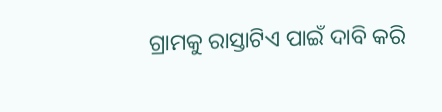ଗ୍ରାମକୁ ରାସ୍ତାଟିଏ ପାଇଁ ଦାବି କରି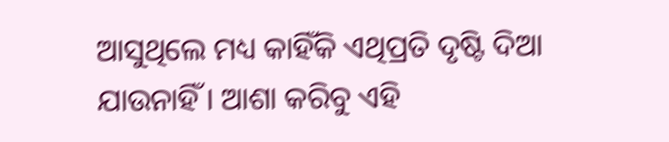ଆସୁଥିଲେ ମଧ୍ୟ କାହିଁକି ଏଥିପ୍ରତି ଦୃଷ୍ଟି ଦିଆ ଯାଉନାହିଁ । ଆଶା କରିବୁ ଏହି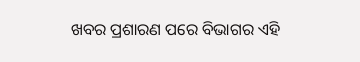ଖବର ପ୍ରଶାରଣ ପରେ ବିଭାଗର ଏହି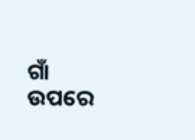ଗାଁ ଉପରେ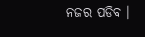ନଜର ପଡିବ ।